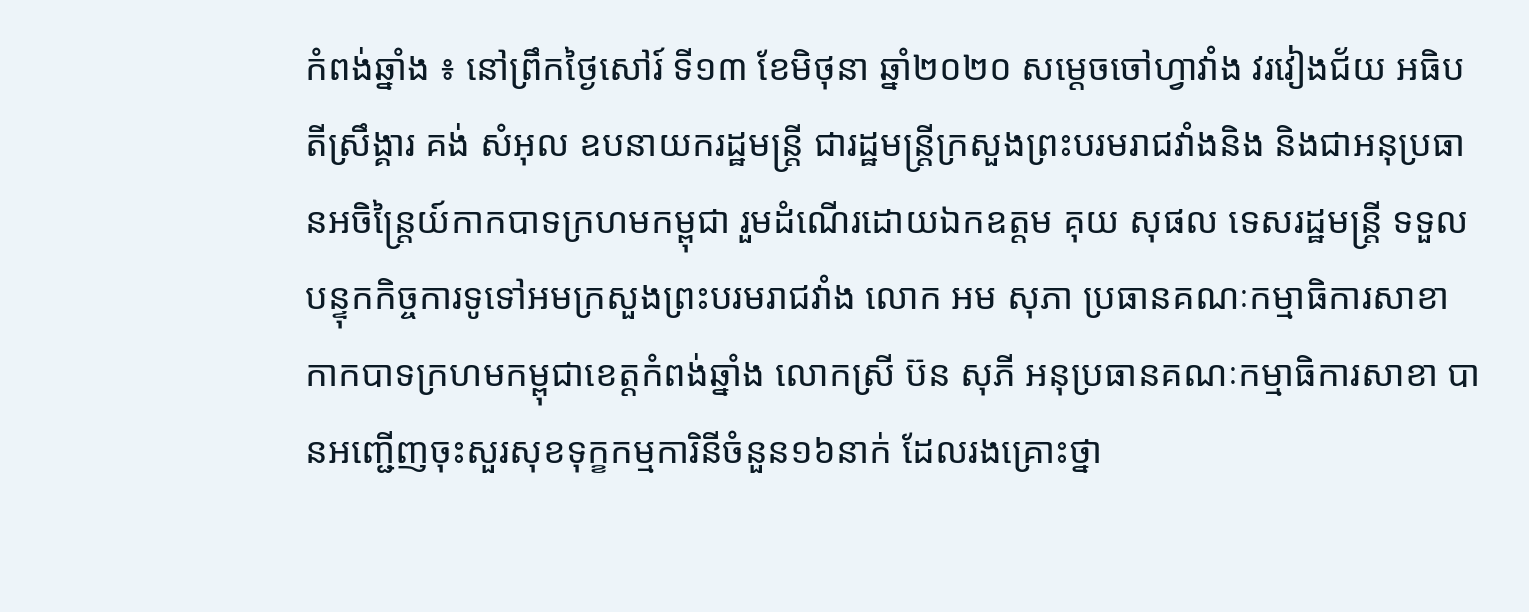កំពង់ឆ្នាំង ៖ នៅព្រឹកថ្ងៃសៅរ៍ ទី១៣ ខែមិថុនា ឆ្នាំ២០២០ សម្តេចចៅហ្វាវាំង វរវៀងជ័យ អធិបតីស្រឹង្គារ គង់ សំអុល ឧបនាយករដ្ឋមន្ត្រី ជារដ្ឋមន្រ្តីក្រសួងព្រះបរមរាជវាំងនិង និងជាអនុប្រធានអចិន្ត្រៃយ៍កាកបាទក្រហមកម្ពុជា រួមដំណើរដោយឯកឧត្ដម គុយ សុផល ទេសរដ្ឋមន្ត្រី ទទួលបន្ទុកកិច្ចការទូទៅអមក្រសួងព្រះបរមរាជវាំង លោក អម សុភា ប្រធានគណៈកម្មាធិការសាខាកាកបាទក្រហមកម្ពុជាខេត្តកំពង់ឆ្នាំង លោកស្រី ប៊ន សុភី អនុប្រធានគណៈកម្មាធិការសាខា បានអញ្ជេីញចុះសួរសុខទុក្ខកម្មការិនីចំនួន១៦នាក់ ដែលរងគ្រោះថ្នា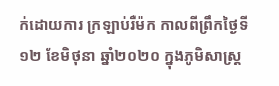ក់ដោយការ ក្រឡាប់រឺម៉ក កាលពីព្រឹកថ្ងៃទី១២ ខែមិថុនា ឆ្នាំ២០២០ ក្នុងភូមិសាស្ត្រ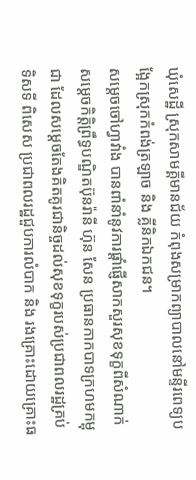ឃុំសេដ្ឋី ស្រុកសាមគ្គីមានជ័យ កំពុងសម្រាកព្យាបាលនៅមន្ទីរពេទ្យបង្អែកស្រុកកំពង់ត្រឡាច និង គ្លីនិកឯកជន។
សម្ដេចចៅហ្វាវាំង បានពាំនាំនូវការផ្ដាំផ្ញើសាកសួរសុខទុក្ខពីសំណាក់សម្ដេចកិត្តិព្រឹទ្ធបណ្ឌិតប៊ុនរ៉ានី ហ៊ុន សែន ប្រធានកាកបាទក្រហមកម្ពុជា ដែលសម្ដេចតែងគិតគូរជានិច្ចដល់សុខទុក្ខរបស់ប្រជាពលរដ្ឋគ្រប់ទិសទី ពិសេស ប្រជាពលរដ្ឋជួបការលំបាក និង រងគ្រោះដោយគ្រោះធ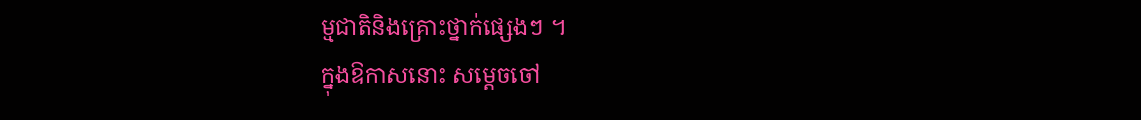ម្មជាតិនិងគ្រោះថ្នាក់ផ្សេងៗ ។
ក្នុងឱកាសនោះ សម្ដេចចៅ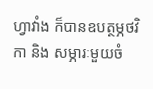ហ្វាវាំង ក៏បានឧបត្ថម្ភថវិកា និង សម្ភារៈមួយចំ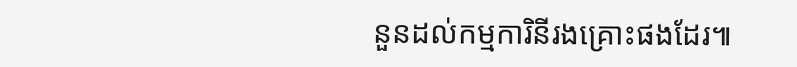នួនដល់កម្មការិនីរងគ្រោះផងដែរ៕